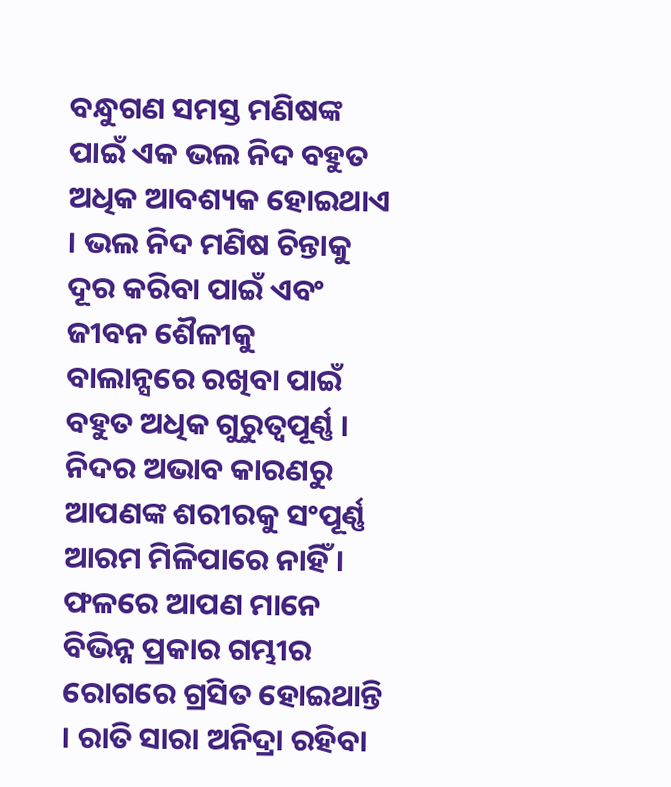ବନ୍ଧୁଗଣ ସମସ୍ତ ମଣିଷଙ୍କ ପାଇଁ ଏକ ଭଲ ନିଦ ବହୁତ ଅଧିକ ଆବଶ୍ୟକ ହୋଇଥାଏ । ଭଲ ନିଦ ମଣିଷ ଚିନ୍ତାକୁ ଦୂର କରିବା ପାଇଁ ଏବଂ ଜୀବନ ଶୈଳୀକୁ ବାଲାନ୍ସରେ ରଖିବା ପାଇଁ ବହୁତ ଅଧିକ ଗୁରୁତ୍ଵପୂର୍ଣ୍ଣ । ନିଦର ଅଭାବ କାରଣରୁ ଆପଣଙ୍କ ଶରୀରକୁ ସଂପୂର୍ଣ୍ଣ ଆରମ ମିଳିପାରେ ନାହିଁ । ଫଳରେ ଆପଣ ମାନେ ବିଭିନ୍ନ ପ୍ରକାର ଗମ୍ଭୀର ରୋଗରେ ଗ୍ରସିତ ହୋଇଥାନ୍ତି । ରାତି ସାରା ଅନିଦ୍ରା ରହିବା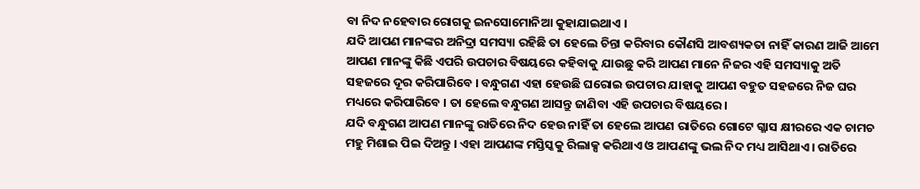ବା ନିଦ ନହେବାର ରୋଗକୁ ଇନସୋମୋନିଆ କୁହାଯାଇଥାଏ ।
ଯଦି ଆପଣ ମାନଙ୍କର ଅନିଦ୍ରା ସମସ୍ୟା ରହିଛି ତା ହେଲେ ଚିନ୍ତା କରିବାର କୌଣସି ଆବଶ୍ୟକତା ନାହିଁ କାରଣ ଆଜି ଆମେ ଆପଣ ମାନଙ୍କୁ କିଛି ଏପରି ଉପଚାର ବିଷୟରେ କହିବାକୁ ଯାଉଛୁ କରି ଆପଣ ମାନେ ନିଜର ଏହି ସମସ୍ୟାକୁ ଅତି ସହଜରେ ଦୂର କରିପାରିବେ । ବନ୍ଧୁଗଣ ଏହା ହେଉଛି ଘରୋଇ ଉପଚାର ଯାହାକୁ ଆପଣ ବହୁତ ସହଜରେ ନିଜ ଘର ମଧ୍ୟରେ କରିପାରିବେ । ତା ହେଲେ ବନ୍ଧୁଗଣ ଆସନ୍ତୁ ଜାଣିବା ଏହି ଉପଚାର ବିଷୟରେ ।
ଯଦି ବନ୍ଧୁଗଣ ଆପଣ ମାନଙ୍କୁ ରାତିରେ ନିଦ ହେଉ ନାହିଁ ତା ହେଲେ ଆପଣ ରାତିରେ ଗୋଟେ ଗ୍ଳାସ କ୍ଷୀରରେ ଏକ ଚାମଚ ମହୁ ମିଶାଇ ପିଇ ଦିଅନ୍ତୁ । ଏହା ଆପଣଙ୍କ ମସ୍ତିସ୍କକୁ ରିଲାକ୍ସ କରିଥାଏ ଓ ଆପଣଙ୍କୁ ଭଲ ନିଦ ମଧ୍ୟ ଆସିଥାଏ । ରାତିରେ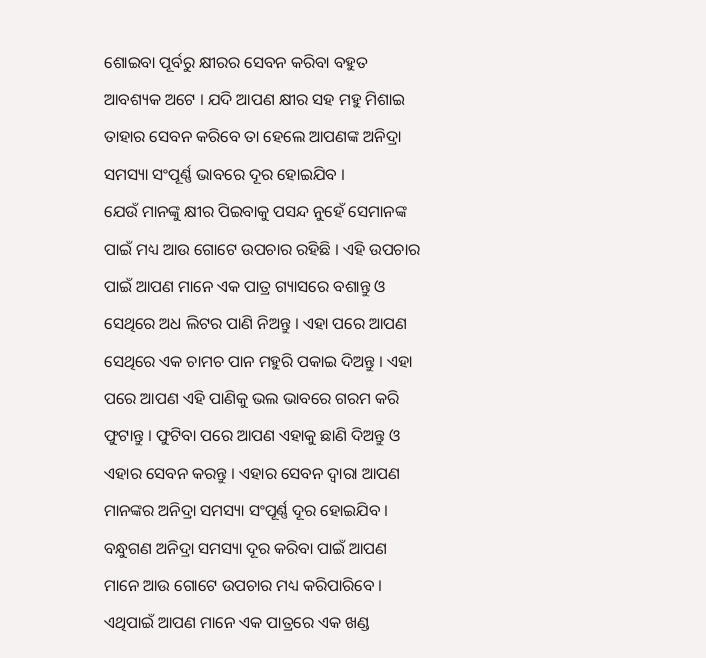ଶୋଇବା ପୂର୍ବରୁ କ୍ଷୀରର ସେବନ କରିବା ବହୁତ ଆବଶ୍ୟକ ଅଟେ । ଯଦି ଆପଣ କ୍ଷୀର ସହ ମହୁ ମିଶାଇ ତାହାର ସେବନ କରିବେ ତା ହେଲେ ଆପଣଙ୍କ ଅନିଦ୍ରା ସମସ୍ୟା ସଂପୂର୍ଣ୍ଣ ଭାବରେ ଦୂର ହୋଇଯିବ ।
ଯେଉଁ ମାନଙ୍କୁ କ୍ଷୀର ପିଇବାକୁ ପସନ୍ଦ ନୁହେଁ ସେମାନଙ୍କ ପାଇଁ ମଧ୍ୟ ଆଉ ଗୋଟେ ଉପଚାର ରହିଛି । ଏହି ଉପଚାର ପାଇଁ ଆପଣ ମାନେ ଏକ ପାତ୍ର ଗ୍ୟାସରେ ବଶାନ୍ତୁ ଓ ସେଥିରେ ଅଧ ଲିଟର ପାଣି ନିଅନ୍ତୁ । ଏହା ପରେ ଆପଣ ସେଥିରେ ଏକ ଚାମଚ ପାନ ମହୁରି ପକାଇ ଦିଅନ୍ତୁ । ଏହା ପରେ ଆପଣ ଏହି ପାଣିକୁ ଭଲ ଭାବରେ ଗରମ କରି ଫୁଟାନ୍ତୁ । ଫୁଟିବା ପରେ ଆପଣ ଏହାକୁ ଛାଣି ଦିଅନ୍ତୁ ଓ ଏହାର ସେବନ କରନ୍ତୁ । ଏହାର ସେବନ ଦ୍ଵାରା ଆପଣ ମାନଙ୍କର ଅନିଦ୍ରା ସମସ୍ୟା ସଂପୂର୍ଣ୍ଣ ଦୂର ହୋଇଯିବ ।
ବନ୍ଧୁଗଣ ଅନିଦ୍ରା ସମସ୍ୟା ଦୂର କରିବା ପାଇଁ ଆପଣ ମାନେ ଆଉ ଗୋଟେ ଉପଚାର ମଧ୍ୟ କରିପାରିବେ । ଏଥିପାଇଁ ଆପଣ ମାନେ ଏକ ପାତ୍ରରେ ଏକ ଖଣ୍ଡ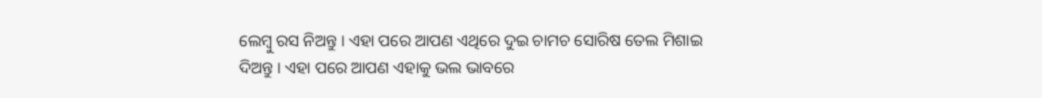ଲେମ୍ବୁ ରସ ନିଅନ୍ତୁ । ଏହା ପରେ ଆପଣ ଏଥିରେ ଦୁଇ ଚାମଚ ସୋରିଷ ତେଲ ମିଶାଇ ଦିଅନ୍ତୁ । ଏହା ପରେ ଆପଣ ଏହାକୁ ଭଲ ଭାବରେ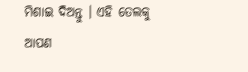ମିଶାଇ ଦିଅନ୍ତୁ । ଏହି ତେଲକୁ ଆପଣ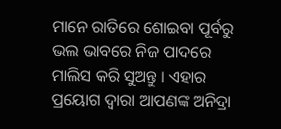ମାନେ ରାତିରେ ଶୋଇବା ପୂର୍ବରୁ ଭଲ ଭାବରେ ନିଜ ପାଦରେ ମାଲିସ କରି ସୁଅନ୍ତୁ । ଏହାର ପ୍ରୟୋଗ ଦ୍ଵାରା ଆପଣଙ୍କ ଅନିଦ୍ରା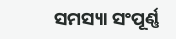ସମସ୍ୟା ସଂପୂର୍ଣ୍ଣ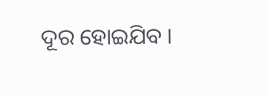ଦୂର ହୋଇଯିବ ।